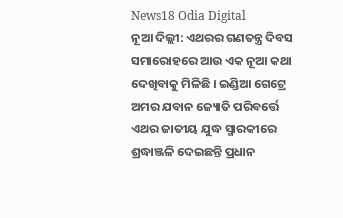News18 Odia Digital
ନୂଆ ଦିଲ୍ଲୀ: ଏଥରର ଗଣତନ୍ତ୍ର ଦିବସ ସମାରୋହରେ ଆଉ ଏକ ନୂଆ କଥା ଦେଖିବାକୁ ମିଳିଛି । ଇଣ୍ଡିଆ ଗେଟ୍ରେ ଅମର ଯବାନ ଜ୍ୟୋତି ପରିବର୍ତ୍ତେ ଏଥର ଜାତୀୟ ଯୁଦ୍ଧ ସ୍ମାରକୀରେ ଶ୍ରଦ୍ଧାଞ୍ଜଳି ଦେଇଛନ୍ତି ପ୍ରଧାନ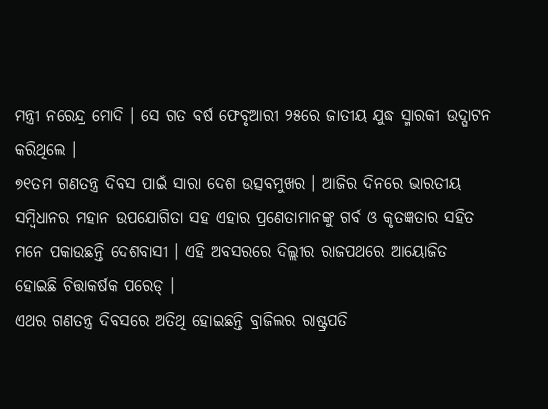ମନ୍ତ୍ରୀ ନରେନ୍ଦ୍ର ମୋଦି । ସେ ଗତ ବର୍ଷ ଫେବୃଆରୀ ୨୫ରେ ଜାତୀୟ ଯୁଦ୍ଧ ସ୍ମାରକୀ ଉଦ୍ଘାଟନ କରିଥିଲେ ।
୭୧ତମ ଗଣତନ୍ତ୍ର ଦିବସ ପାଇଁ ସାରା ଦେଶ ଉତ୍ସବମୁଖର । ଆଜିର ଦିନରେ ଭାରତୀୟ ସମ୍ବିଧାନର ମହାନ ଉପଯୋଗିତା ସହ ଏହାର ପ୍ରଣେତାମାନଙ୍କୁ ଗର୍ବ ଓ କୃତଜ୍ଞତାର ସହିତ ମନେ ପକାଉଛନ୍ତି ଦେଶବାସୀ । ଏହି ଅବସରରେ ଦିଲ୍ଲୀର ରାଜପଥରେ ଆୟୋଜିତ ହୋଇଛି ଚିତ୍ତାକର୍ଷକ ପରେଡ୍ ।
ଏଥର ଗଣତନ୍ତ୍ର ଦିବସରେ ଅତିଥି ହୋଇଛନ୍ତି ବ୍ରାଜିଲର ରାଷ୍ଟ୍ରପତି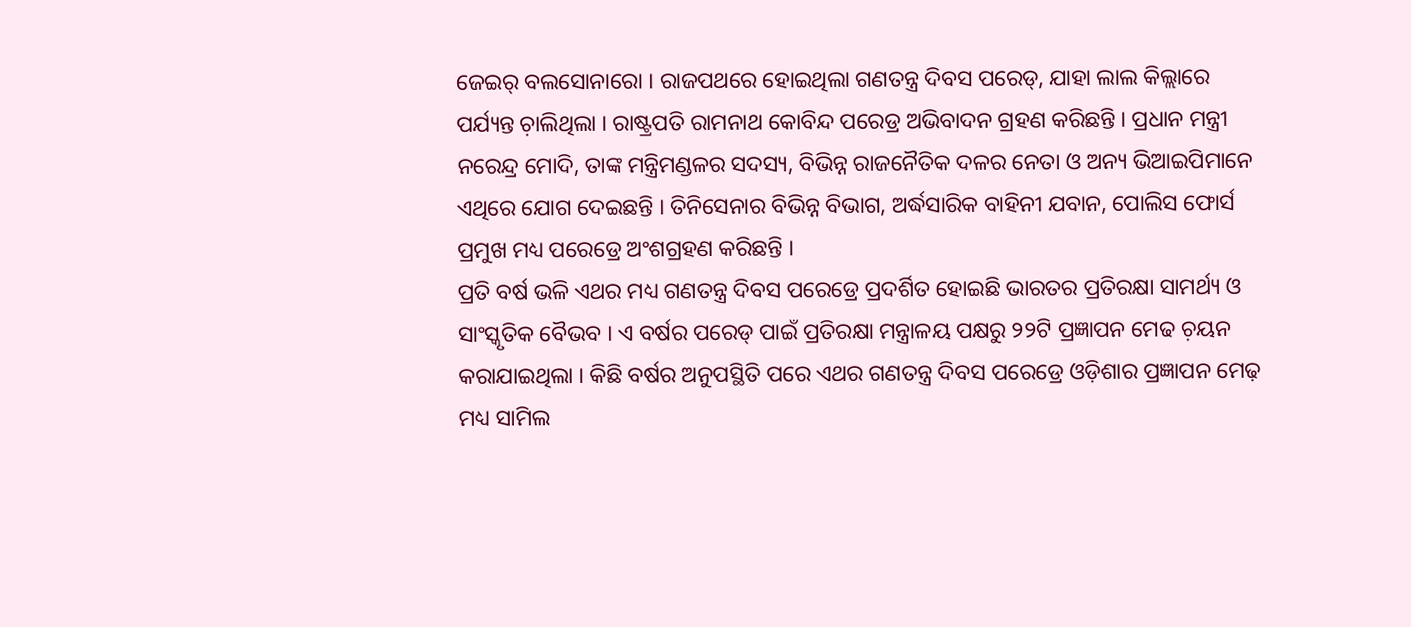ଜେଇର୍ ବଲସୋନାରୋ । ରାଜପଥରେ ହୋଇଥିଲା ଗଣତନ୍ତ୍ର ଦିବସ ପରେଡ୍, ଯାହା ଲାଲ କିଲ୍ଲାରେ ପର୍ଯ୍ୟନ୍ତ ଚ଼ାଲିଥିଲା । ରାଷ୍ଟ୍ରପତି ରାମନାଥ କୋବିନ୍ଦ ପରେଡ୍ର ଅଭିବାଦନ ଗ୍ରହଣ କରିଛନ୍ତି । ପ୍ରଧାନ ମନ୍ତ୍ରୀ ନରେନ୍ଦ୍ର ମୋଦି, ତାଙ୍କ ମନ୍ତ୍ରିମଣ୍ଡଳର ସଦସ୍ୟ, ବିଭିନ୍ନ ରାଜନୈତିକ ଦଳର ନେତା ଓ ଅନ୍ୟ ଭିଆଇପିମାନେ ଏଥିରେ ଯୋଗ ଦେଇଛନ୍ତି । ତିନିସେନାର ବିଭିନ୍ନ ବିଭାଗ, ଅର୍ଦ୍ଧସାରିକ ବାହିନୀ ଯବାନ, ପୋଲିସ ଫୋର୍ସ ପ୍ରମୁଖ ମଧ୍ୟ ପରେଡ୍ରେ ଅଂଶଗ୍ରହଣ କରିଛନ୍ତି ।
ପ୍ରତି ବର୍ଷ ଭଳି ଏଥର ମଧ୍ୟ ଗଣତନ୍ତ୍ର ଦିବସ ପରେଡ୍ରେ ପ୍ରଦର୍ଶିତ ହୋଇଛି ଭାରତର ପ୍ରତିରକ୍ଷା ସାମର୍ଥ୍ୟ ଓ ସାଂସ୍କୃତିକ ବୈଭବ । ଏ ବର୍ଷର ପରେଡ୍ ପାଇଁ ପ୍ରତିରକ୍ଷା ମନ୍ତ୍ରାଳୟ ପକ୍ଷରୁ ୨୨ଟି ପ୍ରଜ୍ଞାପନ ମେଢ ଚ଼ୟନ କରାଯାଇଥିଲା । କିଛି ବର୍ଷର ଅନୁପସ୍ଥିତି ପରେ ଏଥର ଗଣତନ୍ତ୍ର ଦିବସ ପରେଡ୍ରେ ଓଡ଼ିଶାର ପ୍ରଜ୍ଞାପନ ମେଢ଼ ମଧ୍ୟ ସାମିଲ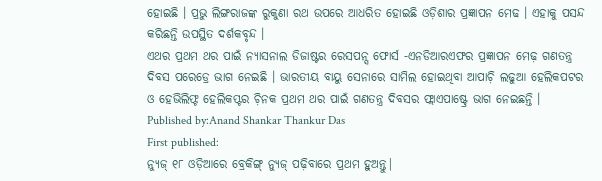ହୋଇଛି । ପ୍ରଭୁ ଲିଙ୍ଗରାଜଙ୍କ ରୁକୁଣା ରଥ ଉପରେ ଆଧରିତ ହୋଇଛି ଓଡ଼ିଶାର ପ୍ରଜ୍ଞାପନ ମେଢ । ଏହାକୁ ପସନ୍ଦ କରିଛନ୍ତି ଉପସ୍ଥିତ ଦର୍ଶକବୃନ୍ଦ ।
ଏଥର ପ୍ରଥମ ଥର ପାଇଁ ନ୍ୟାସନାଲ ଡିଜାଷ୍ଟର ରେସପନ୍ସ ଫୋର୍ସ -ଏନଡିଆରଏଫର ପ୍ରଜ୍ଞାପନ ମେଢ଼ ଗଣତନ୍ତ୍ର ଦିବସ ପରେଡ୍ରେ ଭାଗ ନେଇଛି । ଭାରତୀୟ ବାୟୁ ସେନାରେ ସାମିଲ ହୋଇଥିବା ଆପାଚ଼ି ଲଢୁଆ ହେଲିକପଟର ଓ ହେଭିଲିଫ୍ଟ ହେଲିକପ୍ଟର ଚ଼ିନକ ପ୍ରଥମ ଥର ପାଇଁ ଗଣତନ୍ତ୍ର ଦିବସର ଫ୍ଲାଏପାଷ୍ଟ୍ରେ ଭାଗ ନେଇଛନ୍ତି ।
Published by:Anand Shankar Thankur Das
First published:
ନ୍ୟୁଜ୍ ୧୮ ଓଡ଼ିଆରେ ବ୍ରେକିଙ୍ଗ୍ ନ୍ୟୁଜ୍ ପଢ଼ିବାରେ ପ୍ରଥମ ହୁଅନ୍ତୁ|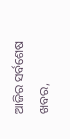ଆଜିର ସର୍ବଶେଷ ଖବର,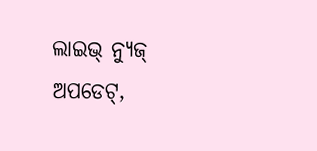ଲାଇଭ୍ ନ୍ୟୁଜ୍ ଅପଡେଟ୍,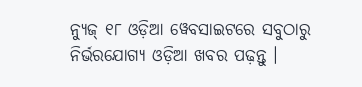ନ୍ୟୁଜ୍ ୧୮ ଓଡ଼ିଆ ୱେବସାଇଟରେ ସବୁଠାରୁ ନିର୍ଭରଯୋଗ୍ୟ ଓଡ଼ିଆ ଖବର ପଢ଼ନ୍ତୁ ।